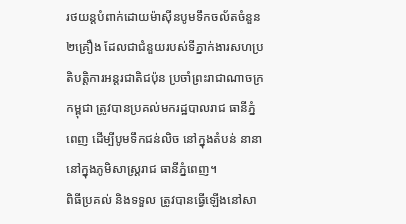រថយន្តបំពាក់ដោយម៉ាស៊ីនបូមទឹកចល័តចំនួន ២គ្រឿង ដែលជាជំនួយរបស់ទីភ្នាក់ងារសហប្រតិបត្តិការអន្តរជាតិជប៉ុន ប្រចាំព្រះរាជាណាចក្រកម្ពុជា ត្រូវបានប្រគល់មករដ្ឋបាលរាជ ធានីភ្នំពេញ ដើម្បីបូមទឹកជន់លិច នៅក្នុងតំបន់ នានានៅក្នុងភូមិសាស្ត្ររាជ ធានីភ្នំពេញ។
ពិធីប្រគល់ និងទទួល ត្រូវបានធ្វើឡើងនៅសា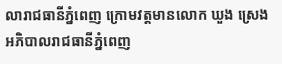លារាជធានីភ្នំពេញ ក្រោមវត្តមានលោក ឃួង ស្រេង អភិបាលរាជធានីភ្នំពេញ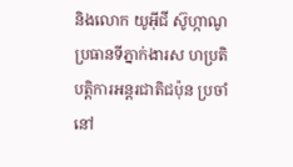និងលោក យូអ៊ីជី ស៊ូហ្កាណូ ប្រធានទីភ្នាក់ងារស ហប្រតិបត្តិការអន្តរជាតិជប៉ុន ប្រចាំនៅ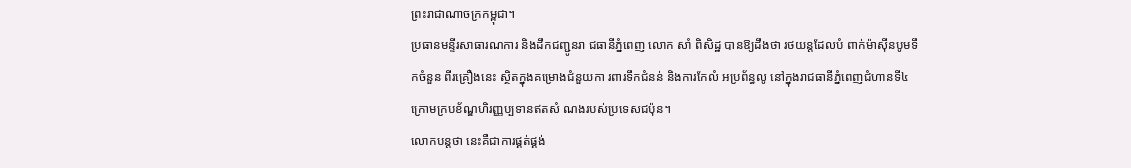ព្រះរាជាណាចក្រកម្ពុជា។
ប្រធានមន្ទីរសាធារណការ និងដឹកជញ្ជូនរា ជធានីភ្នំពេញ លោក សាំ ពិសិដ្ឋ បានឱ្យដឹងថា រថយន្តដែលបំ ពាក់ម៉ាស៊ីនបូមទឹកចំនួន ពីរគ្រឿងនេះ ស្ថិតក្នុងគម្រោងជំនួយកា រពារទឹកជំនន់ និងការកែលំ អប្រព័ន្ធលូ នៅក្នុងរាជធានីភ្នំពេញជំហានទី៤ ក្រោមក្របខ័ណ្ឌហិរញ្ញប្បទានឥតសំ ណងរបស់ប្រទេសជប៉ុន។
លោកបន្តថា នេះគឺជាការផ្គត់ផ្គង់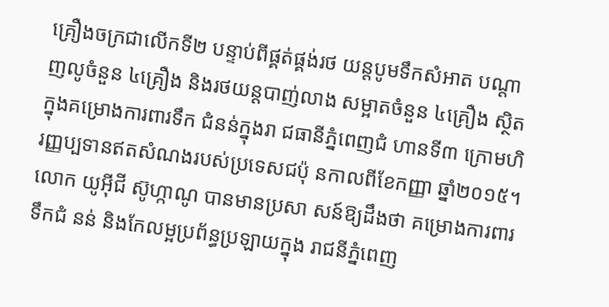គ្រឿងចក្រជាលើកទី២ បន្ទាប់ពីផ្គត់ផ្គង់រថ យន្តបូមទឹកសំអាត បណ្ដាញលូចំនួន ៤គ្រឿង និងរថយន្តបាញ់លាង សម្អាតចំនួន ៤គ្រឿង ស្ថិតក្នុងគម្រោងការពារទឹក ជំនន់ក្នុងរា ជធានីភ្នំពេញជំ ហានទី៣ ក្រោមហិរញ្ញប្បទានឥតសំណងរបស់ប្រទេសជប៉ុ នកាលពីខែកញ្ញា ឆ្នាំ២០១៥។
លោក យូអ៊ីជី ស៊ូហ្កាណូ បានមានប្រសា សន៍ឱ្យដឹងថា គម្រោងការពារទឹកជំ នន់ និងកែលម្អប្រព័ន្ធប្រឡាយក្នុង រាជនីភ្នំពេញ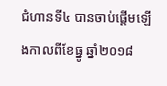ជំហានទី៤ បានចាប់ផ្តើមឡើងកាលពីខែធ្នូ ឆ្នាំ២០១៨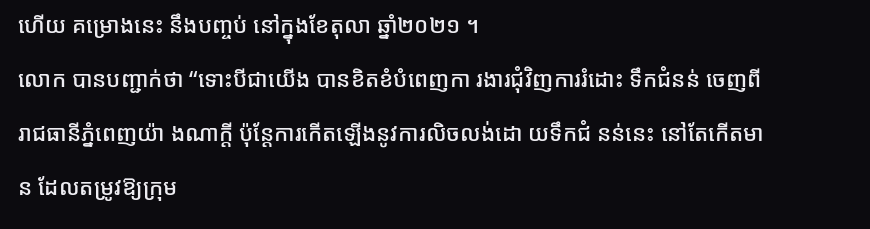ហើយ គម្រោងនេះ នឹងបញ្ចប់ នៅក្នុងខែតុលា ឆ្នាំ២០២១ ។
លោក បានបញ្ជាក់ថា “ទោះបីជាយើង បានខិតខំបំពេញកា រងារជុំវិញការរំដោះ ទឹកជំនន់ ចេញពីរាជធានីភ្នំពេញយ៉ា ងណាក្តី ប៉ុន្តែការកើតឡើងនូវការលិចលង់ដោ យទឹកជំ នន់នេះ នៅតែកើតមាន ដែលតម្រូវឱ្យក្រុម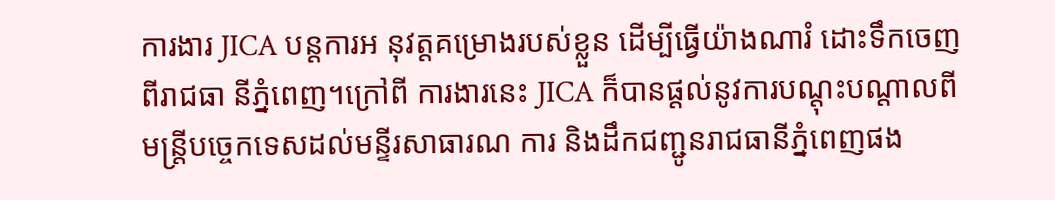ការងារ JICA បន្តការអ នុវត្តគម្រោងរបស់ខ្លួន ដើម្បីធ្វើយ៉ាងណារំ ដោះទឹកចេញពីរាជធា នីភ្នំពេញ។ក្រៅពី ការងារនេះ JICA ក៏បានផ្ដល់នូវការបណ្ដុះបណ្ដាលពីមន្ត្រីបច្ចេកទេសដល់មន្ទីរសាធារណ ការ និងដឹកជញ្ជូនរាជធានីភ្នំពេញផង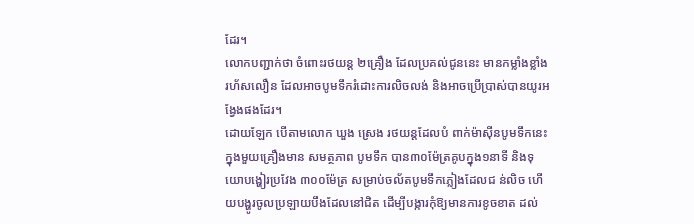ដែរ។
លោកបញ្ជាក់ថា ចំពោះរថយន្ត ២គ្រឿង ដែលប្រគល់ជូននេះ មានកម្លាំងខ្លាំង រហ័សលឿន ដែលអាចបូមទឹករំដោះការលិចលង់ និងអាចប្រើប្រាស់បានយូរអង្វែងផងដែរ។
ដោយឡែក បើតាមលោក ឃួង ស្រេង រថយន្តដែលបំ ពាក់ម៉ាស៊ីនបូមទឹកនេះ ក្នុងមួយគ្រឿងមាន សមត្ថភាព បូមទឹក បាន៣០ម៉ែត្រគូបក្នុង១នាទី និងទុយោបង្ហៀរប្រវែង ៣០០ម៉ែត្រ សម្រាប់ចល័តបូមទឹកភ្លៀងដែលជ ន់លិច ហើយបង្ហូរចូលប្រឡាយបឹងដែលនៅជិត ដើម្បីបង្ការកុំឱ្យមានការខូចខាត ដល់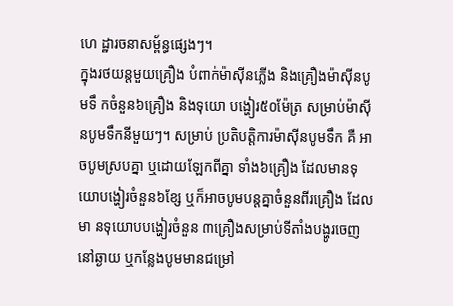ហេ ដ្ឋារចនាសម្ព័ន្ធផ្សេងៗ។
ក្នុងរថយន្តមួយគ្រឿង បំពាក់ម៉ាស៊ីនភ្លើង និងគ្រឿងម៉ាស៊ីនបូមទឹ កចំនួន៦គ្រឿង និងទុយោ បង្ហៀរ៥០ម៉ែត្រ សម្រាប់ម៉ាស៊ីនបូមទឹកនីមួយៗ។ សម្រាប់ ប្រតិបត្តិការម៉ាស៊ីនបូមទឹក គឺ អាចបូមស្របគ្នា ឬដោយឡែកពីគ្នា ទាំង៦គ្រឿង ដែលមានទុយោបង្ហៀរចំនួន៦ខ្សែ ឬក៏អាចបូមបន្តគ្នាចំនួនពីរគ្រឿង ដែលមា នទុយោបបង្ហៀរចំនួន ៣គ្រឿងសម្រាប់ទីតាំងបង្ហូរចេញនៅឆ្ងាយ ឬកន្លែងបូមមានជម្រៅ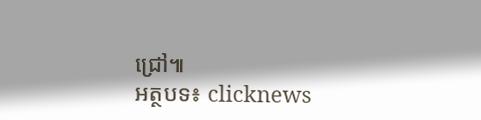ជ្រៅ៕
អត្ថបទ៖ clicknews